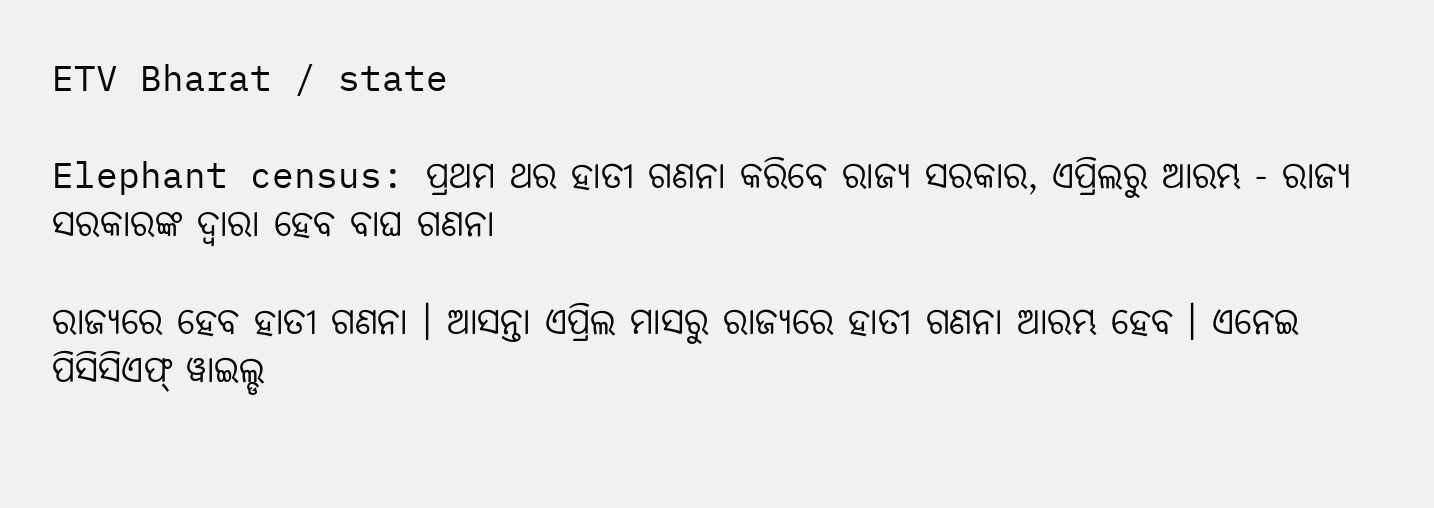ETV Bharat / state

Elephant census: ପ୍ରଥମ ଥର ହାତୀ ଗଣନା କରିବେ ରାଜ୍ୟ ସରକାର, ଏପ୍ରିଲରୁ ଆରମ୍ଭ - ରାଜ୍ୟ ସରକାରଙ୍କ ଦ୍ବାରା ହେବ ବାଘ ଗଣନା

ରାଜ୍ୟରେ ହେବ ହାତୀ ଗଣନା । ଆସନ୍ତା ଏପ୍ରିଲ ମାସରୁ ରାଜ୍ୟରେ ହାତୀ ଗଣନା ଆରମ୍ଭ ହେବ । ଏନେଇ ପିସିସିଏଫ୍ ୱାଇଲ୍ଡ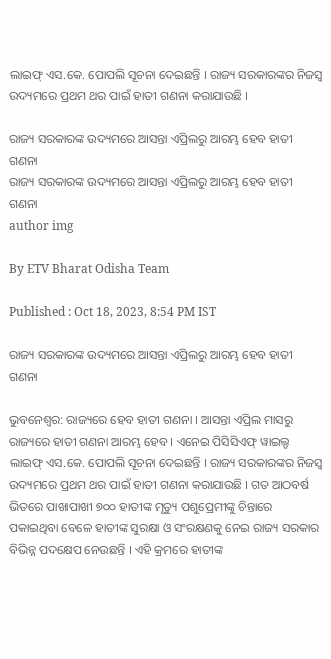ଲାଇଫ୍ ଏସ.କେ. ପୋପଲି ସୂଚନା ଦେଇଛନ୍ତି । ରାଜ୍ୟ ସରକାରଙ୍କର ନିଜସ୍ଵ ଉଦ୍ୟମରେ ପ୍ରଥମ ଥର ପାଇଁ ହାତୀ ଗଣନା କରାଯାଉଛି ।

ରାଜ୍ୟ ସରକାରଙ୍କ ଉଦ୍ୟମରେ ଆସନ୍ତା ଏପ୍ରିଲରୁ ଆରମ୍ଭ ହେବ ହାତୀ ଗଣନା
ରାଜ୍ୟ ସରକାରଙ୍କ ଉଦ୍ୟମରେ ଆସନ୍ତା ଏପ୍ରିଲରୁ ଆରମ୍ଭ ହେବ ହାତୀ ଗଣନା
author img

By ETV Bharat Odisha Team

Published : Oct 18, 2023, 8:54 PM IST

ରାଜ୍ୟ ସରକାରଙ୍କ ଉଦ୍ୟମରେ ଆସନ୍ତା ଏପ୍ରିଲରୁ ଆରମ୍ଭ ହେବ ହାତୀ ଗଣନା

ଭୁବନେଶ୍ବର: ରାଜ୍ୟରେ ହେବ ହାତୀ ଗଣନା । ଆସନ୍ତା ଏପ୍ରିଲ ମାସରୁ ରାଜ୍ୟରେ ହାତୀ ଗଣନା ଆରମ୍ଭ ହେବ । ଏନେଇ ପିସିସିଏଫ୍ ୱାଇଲ୍ଡ ଲାଇଫ୍ ଏସ.କେ. ପୋପଲି ସୂଚନା ଦେଇଛନ୍ତି । ରାଜ୍ୟ ସରକାରଙ୍କର ନିଜସ୍ଵ ଉଦ୍ୟମରେ ପ୍ରଥମ ଥର ପାଇଁ ହାତୀ ଗଣନା କରାଯାଉଛି । ଗତ ଆଠବର୍ଷ ଭିତରେ ପାଖାପାଖୀ ୭୦୦ ହାତୀଙ୍କ ମୃତ୍ୟୁ ପଶୁପ୍ରେମୀଙ୍କୁ ଚିନ୍ତାରେ ପକାଇଥିବା ବେଳେ ହାତୀଙ୍କ ସୁରକ୍ଷା ଓ ସଂରକ୍ଷଣକୁ ନେଇ ରାଜ୍ୟ ସରକାର ବିଭିନ୍ନ ପଦକ୍ଷେପ ନେଉଛନ୍ତି । ଏହି କ୍ରମରେ ହାତୀଙ୍କ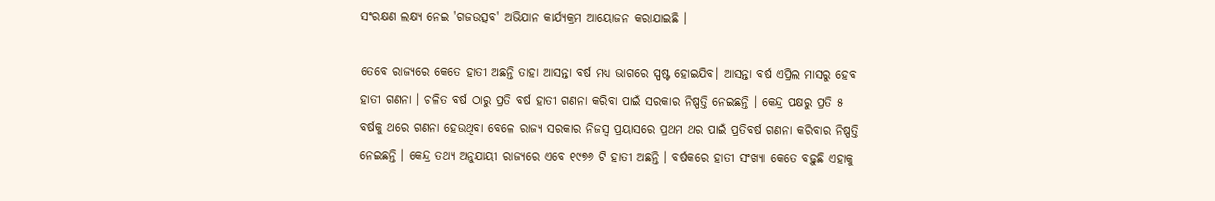ସଂରକ୍ଷଣ ଲକ୍ଷ୍ୟ ନେଇ 'ଗଜଉତ୍ସବ' ଅଭିଯାନ କାର୍ଯ୍ୟକ୍ରମ ଆୟୋଜନ କରାଯାଇଛି ।

ତେବେ ରାଜ୍ୟରେ କେତେ ହାତୀ ଅଛନ୍ତି ତାହା ଆସନ୍ତା ବର୍ଷ ମଧ୍ୟ ଭାଗରେ ସ୍ପଷ୍ଟ ହୋଇଯିବ। ଆସନ୍ତା ବର୍ଷ ଏପ୍ରିଲ ମାସରୁ ହେବ ହାତୀ ଗଣନା । ଚଳିତ ବର୍ଷ ଠାରୁ ପ୍ରତି ବର୍ଷ ହାତୀ ଗଣନା କରିବା ପାଇଁ ସରକାର ନିଷ୍ପତ୍ତି ନେଇଛନ୍ତି । କେନ୍ଦ୍ର ପକ୍ଷରୁ ପ୍ରତି ୫ ବର୍ଷକୁ ଥରେ ଗଣନା ହେଉଥିବା ବେଳେ ରାଜ୍ୟ ସରକାର ନିଜସ୍ୱ ପ୍ରୟାସରେ ପ୍ରଥମ ଥର ପାଇଁ ପ୍ରତିବର୍ଷ ଗଣନା କରିବାର ନିଷ୍ପତ୍ତି ନେଇଛନ୍ତି । କେନ୍ଦ୍ର ତଥ୍ୟ ଅନୁଯାୟୀ ରାଜ୍ୟରେ ଏବେ ୧୯୭୬ ଟି ହାତୀ ଅଛନ୍ତି । ବର୍ଷକରେ ହାତୀ ସଂଖ୍ୟା କେତେ ବଢ଼ୁଛି ଏହାକୁ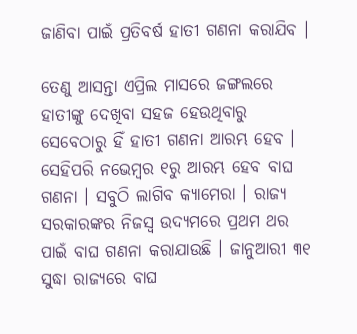ଜାଣିବା ପାଇଁ ପ୍ରତିବର୍ଷ ହାତୀ ଗଣନା କରାଯିବ ।

ତେଣୁ ଆସନ୍ତା ଏପ୍ରିଲ ମାସରେ ଜଙ୍ଗଲରେ ହାତୀଙ୍କୁ ଦେଖିବା ସହଜ ହେଉଥିବାରୁ ସେବେଠାରୁ ହିଁ ହାତୀ ଗଣନା ଆରମ୍ଭ ହେବ । ସେହିପରି ନଭେମ୍ବର ୧ରୁ ଆରମ୍ଭ ହେବ ବାଘ ଗଣନା । ସବୁଠି ଲାଗିବ କ୍ୟାମେରା । ରାଜ୍ୟ ସରକାରଙ୍କର ନିଜସ୍ଵ ଉଦ୍ୟମରେ ପ୍ରଥମ ଥର ପାଇଁ ବାଘ ଗଣନା କରାଯାଉଛି । ଜାନୁଆରୀ ୩୧ ସୁଦ୍ଧା ରାଜ୍ୟରେ ବାଘ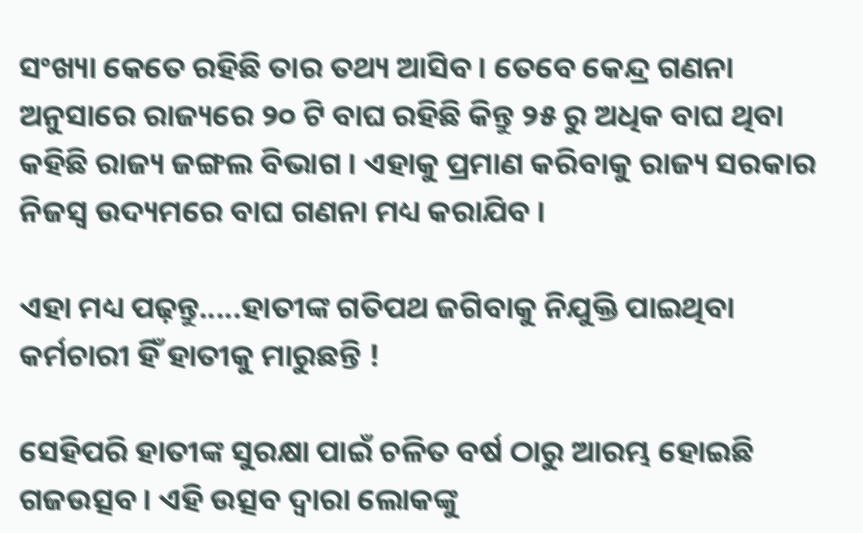ସଂଖ୍ୟା କେତେ ରହିଛି ତାର ତଥ୍ୟ ଆସିବ । ତେବେ କେନ୍ଦ୍ର ଗଣନା ଅନୁସାରେ ରାଜ୍ୟରେ ୨୦ ଟି ବାଘ ରହିଛି କିନ୍ତୁ ୨୫ ରୁ ଅଧିକ ବାଘ ଥିବା କହିଛି ରାଜ୍ୟ ଜଙ୍ଗଲ ବିଭାଗ । ଏହାକୁ ପ୍ରମାଣ କରିବାକୁ ରାଜ୍ୟ ସରକାର ନିଜସ୍ଵ ଉଦ୍ୟମରେ ବାଘ ଗଣନା ମଧ୍ୟ କରାଯିବ ।

ଏହା ମଧ୍ୟ ପଢ଼ନ୍ତୁ.....ହାତୀଙ୍କ ଗତିପଥ ଜଗିବାକୁ ନିଯୁକ୍ତି ପାଇଥିବା କର୍ମଚାରୀ ହିଁ ହାତୀକୁ ମାରୁଛନ୍ତି !

ସେହିପରି ହାତୀଙ୍କ ସୁରକ୍ଷା ପାଇଁ ଚଳିତ ବର୍ଷ ଠାରୁ ଆରମ୍ଭ ହୋଇଛି ଗଜଉତ୍ସବ । ଏହି ଉତ୍ସବ ଦ୍ବାରା ଲୋକଙ୍କୁ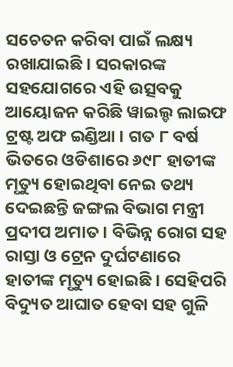ସଚେତନ କରିବା ପାଇଁ ଲକ୍ଷ୍ୟ ରଖାଯାଇଛି । ସରକାରଙ୍କ ସହଯୋଗରେ ଏହି ଉତ୍ସବକୁ ଆୟୋଜନ କରିଛି ୱାଇଲ୍ଡ ଲାଇଫ ଟ୍ରଷ୍ଟ ଅଫ ଇଣ୍ଡିଆ । ଗତ ୮ ବର୍ଷ ଭିତରେ ଓଡିଶାରେ ୬୯୮ ହାତୀଙ୍କ ମୃତ୍ୟୁ ହୋଇଥିବା ନେଇ ତଥ୍ୟ ଦେଇଛନ୍ତି ଜଙ୍ଗଲ ବିଭାଗ ମନ୍ତ୍ରୀ ପ୍ରଦୀପ ଅମାତ । ବିଭିନ୍ନ ରୋଗ ସହ ରାସ୍ତା ଓ ଟ୍ରେନ ଦୁର୍ଘଟଣାରେ ହାତୀଙ୍କ ମୃତ୍ୟୁ ହୋଇଛି । ସେହିପରି ବିଦ୍ୟୁତ ଆଘାତ ହେବା ସହ ଗୁଳି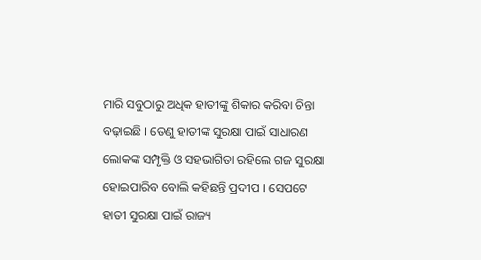ମାରି ସବୁଠାରୁ ଅଧିକ ହାତୀଙ୍କୁ ଶିକାର କରିବା ଚିନ୍ତା ବଢ଼ାଇଛି । ତେଣୁ ହାତୀଙ୍କ ସୁରକ୍ଷା ପାଇଁ ସାଧାରଣ ଲୋକଙ୍କ ସମ୍ପୃକ୍ତି ଓ ସହଭାଗିତା ରହିଲେ ଗଜ ସୁରକ୍ଷା ହୋଇପାରିବ ବୋଲି କହିଛନ୍ତି ପ୍ରଦୀପ । ସେପଟେ ହାତୀ ସୁରକ୍ଷା ପାଇଁ ରାଜ୍ୟ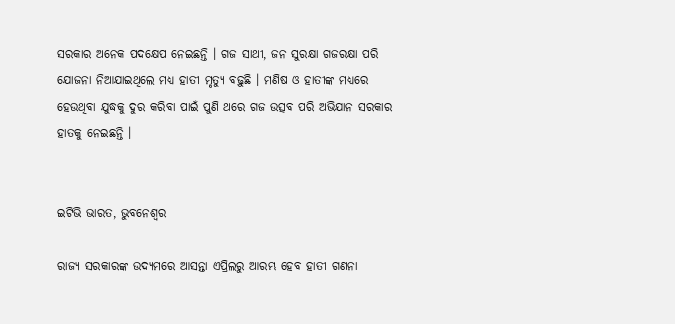ସରକାର ଅନେକ ପଦକ୍ଷେପ ନେଇଛନ୍ତି । ଗଜ ସାଥୀ, ଜନ ସୁରକ୍ଷା ଗଜରକ୍ଷା ପରି ଯୋଜନା ନିଆଯାଇଥିଲେ ମଧ୍ୟ ହାତୀ ମୃତ୍ୟୁ ବଢ଼ୁଛି । ମଣିଷ ଓ ହାତୀଙ୍କ ମଧ୍ୟରେ ହେଉଥିବା ଯୁଦ୍ଧକୁ ଦୁର କରିବା ପାଇଁ ପୁଣି ଥରେ ଗଜ ଉତ୍ସବ ପରି ଅଭିଯାନ ସରକାର ହାତକୁ ନେଇଛନ୍ତି ।


ଇଟିଭି ଭାରତ, ଭୁବନେଶ୍ବର

ରାଜ୍ୟ ସରକାରଙ୍କ ଉଦ୍ୟମରେ ଆସନ୍ତା ଏପ୍ରିଲରୁ ଆରମ୍ଭ ହେବ ହାତୀ ଗଣନା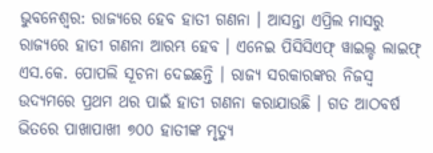ଭୁବନେଶ୍ବର: ରାଜ୍ୟରେ ହେବ ହାତୀ ଗଣନା । ଆସନ୍ତା ଏପ୍ରିଲ ମାସରୁ ରାଜ୍ୟରେ ହାତୀ ଗଣନା ଆରମ୍ଭ ହେବ । ଏନେଇ ପିସିସିଏଫ୍ ୱାଇଲ୍ଡ ଲାଇଫ୍ ଏସ.କେ. ପୋପଲି ସୂଚନା ଦେଇଛନ୍ତି । ରାଜ୍ୟ ସରକାରଙ୍କର ନିଜସ୍ଵ ଉଦ୍ୟମରେ ପ୍ରଥମ ଥର ପାଇଁ ହାତୀ ଗଣନା କରାଯାଉଛି । ଗତ ଆଠବର୍ଷ ଭିତରେ ପାଖାପାଖୀ ୭୦୦ ହାତୀଙ୍କ ମୃତ୍ୟୁ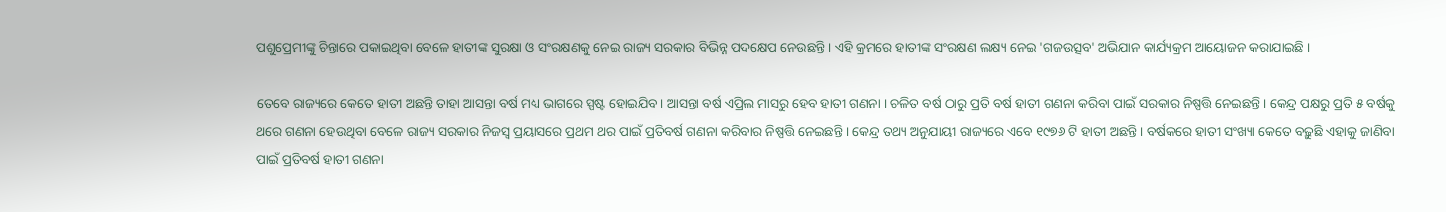ପଶୁପ୍ରେମୀଙ୍କୁ ଚିନ୍ତାରେ ପକାଇଥିବା ବେଳେ ହାତୀଙ୍କ ସୁରକ୍ଷା ଓ ସଂରକ୍ଷଣକୁ ନେଇ ରାଜ୍ୟ ସରକାର ବିଭିନ୍ନ ପଦକ୍ଷେପ ନେଉଛନ୍ତି । ଏହି କ୍ରମରେ ହାତୀଙ୍କ ସଂରକ୍ଷଣ ଲକ୍ଷ୍ୟ ନେଇ 'ଗଜଉତ୍ସବ' ଅଭିଯାନ କାର୍ଯ୍ୟକ୍ରମ ଆୟୋଜନ କରାଯାଇଛି ।

ତେବେ ରାଜ୍ୟରେ କେତେ ହାତୀ ଅଛନ୍ତି ତାହା ଆସନ୍ତା ବର୍ଷ ମଧ୍ୟ ଭାଗରେ ସ୍ପଷ୍ଟ ହୋଇଯିବ। ଆସନ୍ତା ବର୍ଷ ଏପ୍ରିଲ ମାସରୁ ହେବ ହାତୀ ଗଣନା । ଚଳିତ ବର୍ଷ ଠାରୁ ପ୍ରତି ବର୍ଷ ହାତୀ ଗଣନା କରିବା ପାଇଁ ସରକାର ନିଷ୍ପତ୍ତି ନେଇଛନ୍ତି । କେନ୍ଦ୍ର ପକ୍ଷରୁ ପ୍ରତି ୫ ବର୍ଷକୁ ଥରେ ଗଣନା ହେଉଥିବା ବେଳେ ରାଜ୍ୟ ସରକାର ନିଜସ୍ୱ ପ୍ରୟାସରେ ପ୍ରଥମ ଥର ପାଇଁ ପ୍ରତିବର୍ଷ ଗଣନା କରିବାର ନିଷ୍ପତ୍ତି ନେଇଛନ୍ତି । କେନ୍ଦ୍ର ତଥ୍ୟ ଅନୁଯାୟୀ ରାଜ୍ୟରେ ଏବେ ୧୯୭୬ ଟି ହାତୀ ଅଛନ୍ତି । ବର୍ଷକରେ ହାତୀ ସଂଖ୍ୟା କେତେ ବଢ଼ୁଛି ଏହାକୁ ଜାଣିବା ପାଇଁ ପ୍ରତିବର୍ଷ ହାତୀ ଗଣନା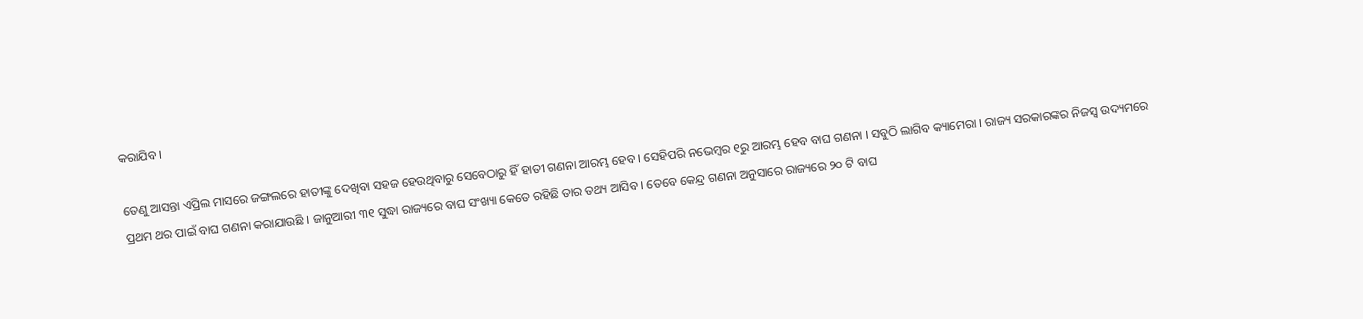କରାଯିବ ।

ତେଣୁ ଆସନ୍ତା ଏପ୍ରିଲ ମାସରେ ଜଙ୍ଗଲରେ ହାତୀଙ୍କୁ ଦେଖିବା ସହଜ ହେଉଥିବାରୁ ସେବେଠାରୁ ହିଁ ହାତୀ ଗଣନା ଆରମ୍ଭ ହେବ । ସେହିପରି ନଭେମ୍ବର ୧ରୁ ଆରମ୍ଭ ହେବ ବାଘ ଗଣନା । ସବୁଠି ଲାଗିବ କ୍ୟାମେରା । ରାଜ୍ୟ ସରକାରଙ୍କର ନିଜସ୍ଵ ଉଦ୍ୟମରେ ପ୍ରଥମ ଥର ପାଇଁ ବାଘ ଗଣନା କରାଯାଉଛି । ଜାନୁଆରୀ ୩୧ ସୁଦ୍ଧା ରାଜ୍ୟରେ ବାଘ ସଂଖ୍ୟା କେତେ ରହିଛି ତାର ତଥ୍ୟ ଆସିବ । ତେବେ କେନ୍ଦ୍ର ଗଣନା ଅନୁସାରେ ରାଜ୍ୟରେ ୨୦ ଟି ବାଘ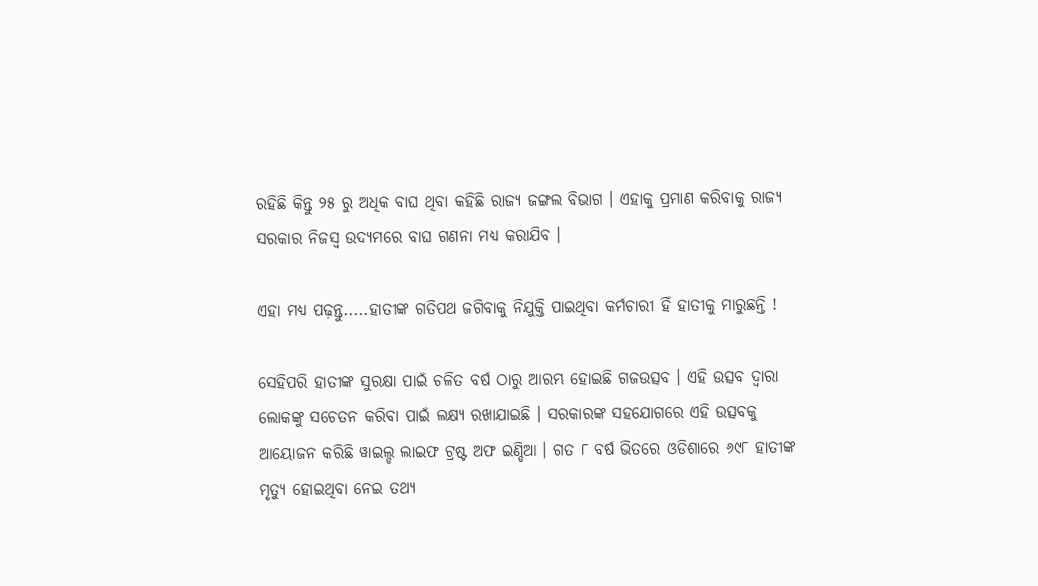ରହିଛି କିନ୍ତୁ ୨୫ ରୁ ଅଧିକ ବାଘ ଥିବା କହିଛି ରାଜ୍ୟ ଜଙ୍ଗଲ ବିଭାଗ । ଏହାକୁ ପ୍ରମାଣ କରିବାକୁ ରାଜ୍ୟ ସରକାର ନିଜସ୍ଵ ଉଦ୍ୟମରେ ବାଘ ଗଣନା ମଧ୍ୟ କରାଯିବ ।

ଏହା ମଧ୍ୟ ପଢ଼ନ୍ତୁ.....ହାତୀଙ୍କ ଗତିପଥ ଜଗିବାକୁ ନିଯୁକ୍ତି ପାଇଥିବା କର୍ମଚାରୀ ହିଁ ହାତୀକୁ ମାରୁଛନ୍ତି !

ସେହିପରି ହାତୀଙ୍କ ସୁରକ୍ଷା ପାଇଁ ଚଳିତ ବର୍ଷ ଠାରୁ ଆରମ୍ଭ ହୋଇଛି ଗଜଉତ୍ସବ । ଏହି ଉତ୍ସବ ଦ୍ବାରା ଲୋକଙ୍କୁ ସଚେତନ କରିବା ପାଇଁ ଲକ୍ଷ୍ୟ ରଖାଯାଇଛି । ସରକାରଙ୍କ ସହଯୋଗରେ ଏହି ଉତ୍ସବକୁ ଆୟୋଜନ କରିଛି ୱାଇଲ୍ଡ ଲାଇଫ ଟ୍ରଷ୍ଟ ଅଫ ଇଣ୍ଡିଆ । ଗତ ୮ ବର୍ଷ ଭିତରେ ଓଡିଶାରେ ୬୯୮ ହାତୀଙ୍କ ମୃତ୍ୟୁ ହୋଇଥିବା ନେଇ ତଥ୍ୟ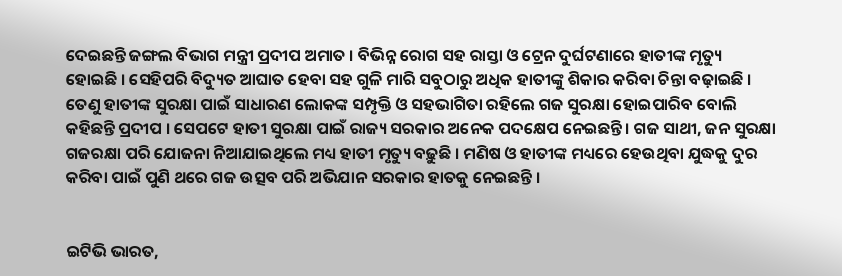ଦେଇଛନ୍ତି ଜଙ୍ଗଲ ବିଭାଗ ମନ୍ତ୍ରୀ ପ୍ରଦୀପ ଅମାତ । ବିଭିନ୍ନ ରୋଗ ସହ ରାସ୍ତା ଓ ଟ୍ରେନ ଦୁର୍ଘଟଣାରେ ହାତୀଙ୍କ ମୃତ୍ୟୁ ହୋଇଛି । ସେହିପରି ବିଦ୍ୟୁତ ଆଘାତ ହେବା ସହ ଗୁଳି ମାରି ସବୁଠାରୁ ଅଧିକ ହାତୀଙ୍କୁ ଶିକାର କରିବା ଚିନ୍ତା ବଢ଼ାଇଛି । ତେଣୁ ହାତୀଙ୍କ ସୁରକ୍ଷା ପାଇଁ ସାଧାରଣ ଲୋକଙ୍କ ସମ୍ପୃକ୍ତି ଓ ସହଭାଗିତା ରହିଲେ ଗଜ ସୁରକ୍ଷା ହୋଇପାରିବ ବୋଲି କହିଛନ୍ତି ପ୍ରଦୀପ । ସେପଟେ ହାତୀ ସୁରକ୍ଷା ପାଇଁ ରାଜ୍ୟ ସରକାର ଅନେକ ପଦକ୍ଷେପ ନେଇଛନ୍ତି । ଗଜ ସାଥୀ, ଜନ ସୁରକ୍ଷା ଗଜରକ୍ଷା ପରି ଯୋଜନା ନିଆଯାଇଥିଲେ ମଧ୍ୟ ହାତୀ ମୃତ୍ୟୁ ବଢ଼ୁଛି । ମଣିଷ ଓ ହାତୀଙ୍କ ମଧ୍ୟରେ ହେଉଥିବା ଯୁଦ୍ଧକୁ ଦୁର କରିବା ପାଇଁ ପୁଣି ଥରେ ଗଜ ଉତ୍ସବ ପରି ଅଭିଯାନ ସରକାର ହାତକୁ ନେଇଛନ୍ତି ।


ଇଟିଭି ଭାରତ,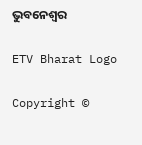ଭୁବନେଶ୍ବର

ETV Bharat Logo

Copyright ©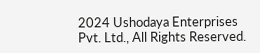2024 Ushodaya Enterprises Pvt. Ltd., All Rights Reserved.